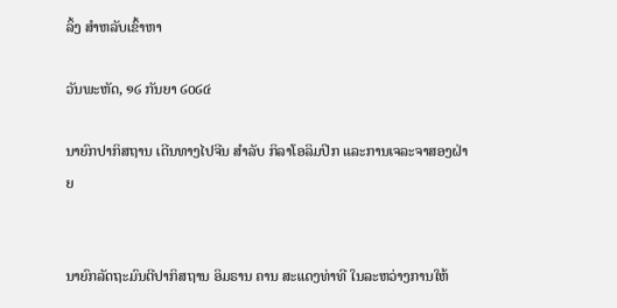ລິ້ງ ສຳຫລັບເຂົ້າຫາ

ວັນພະຫັດ, ໑໒ ກັນຍາ ໒໐໒໔

ນາຍົກປາກິສຖານ ເດີນທາງໄປຈີນ ສຳລັບ ກິລາໂອລິມປິກ ແລະການເຈລະຈາສອງຝ່າຍ


ນາຍົກລັດຖະມົນຕີປາກິສຖານ ອິມຣານ ຄານ ສະແດງທ່າທີ ໃນລະຫວ່າງການໃຫ້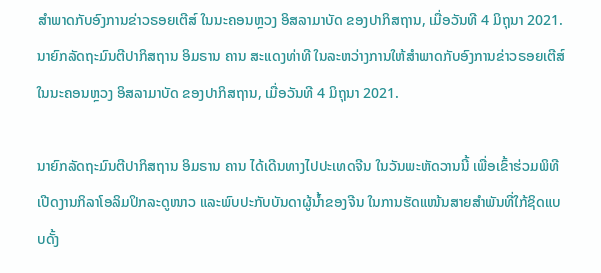ສຳພາດກັບອົງການຂ່າວຣອຍເຕີສ໌ ໃນນະຄອນຫຼວງ ອິສລາມາບັດ ຂອງປາກິສຖານ, ເມື່ອວັນທີ 4 ມິຖຸນາ 2021.
ນາຍົກລັດຖະມົນຕີປາກິສຖານ ອິມຣານ ຄານ ສະແດງທ່າທີ ໃນລະຫວ່າງການໃຫ້ສຳພາດກັບອົງການຂ່າວຣອຍເຕີສ໌ ໃນນະຄອນຫຼວງ ອິສລາມາບັດ ຂອງປາກິສຖານ, ເມື່ອວັນທີ 4 ມິຖຸນາ 2021.

ນາຍົກລັດຖະມົນຕີປາກິສຖານ ອິມຣານ ຄານ ໄດ້ເດີນທາງໄປປະເທດຈີນ ໃນວັນພະຫັດວານນີ້ ເພື່ອເຂົ້າຮ່ວມພິທີເປີດງານກິລາໂອລິມປິກລະດູໜາວ ແລະພົບປະກັບບັນດາຜູ້ນ້ຳຂອງຈີນ ໃນການຮັດແໜ້ນສາຍສຳພັນທີ່ໃກ້ຊິດແບບດັ້ງ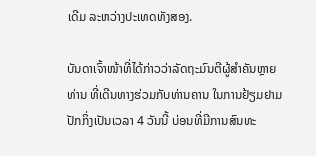ເດີມ ລະຫວ່າງປະເທດທັງສອງ.

ບັນດາເຈົ້າໜ້າທີ່ໄດ້ກ່າວວ່າລັດຖະມົນຕີຜູ້ສຳຄັນຫຼາຍທ່ານ ທີ່ເດີນທາງຮ່ວມກັບທ່ານຄານ ໃນການຢ້ຽມຢາມປັກກິ່ງເປັນເວລາ 4 ວັນນີ້ ບ່ອນທີ່ມີການສົນທະ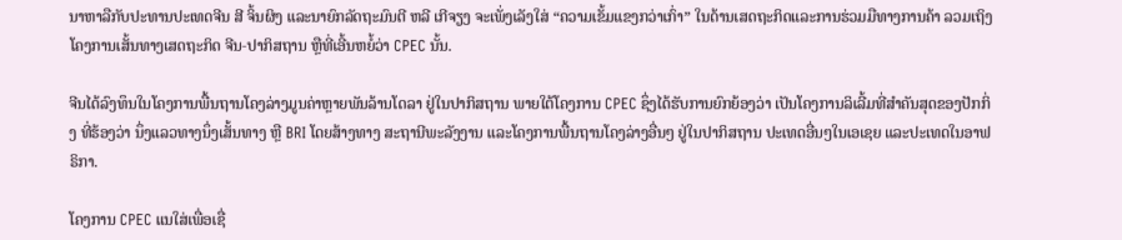ນາຫາລືກັບປະທານປະເທດຈີນ ສີ ຈິ້ນຜິງ ແລະນາຍົກລັດຖະມົນຕີ ຫລີ ເກີຈຽງ ຈະເພັ່ງເລັງໃສ່ “ຄວາມເຂັ້ມແຂງກວ່າເກົ່າ” ໃນດ້ານເສດຖະກິດແລະການຮ່ວມມືທາງການຄ້າ ລວມເຖິງ ໂຄງການເສັ້ນທາງເສດຖະກິດ ຈີນ-ປາກິສຖານ ຫຼືທີ່ເອີ້ນຫຍໍ້ວ່າ CPEC ນັ້ນ.

ຈີນໄດ້ລົງທຶນໃນໂຄງການພື້ນຖານໂຄງລ່າງມູນຄ່າຫຼາຍພັນລ້ານໂດລາ ຢູ່ໃນປາກິສຖານ ພາຍໃຕ້ໂຄງການ CPEC ຊຶ່ງໄດ້ຮັບການຍົກຍ້ອງວ່າ ເປັນໂຄງການລິເລີ້ມທີ່ສຳຄັນສຸດຂອງປັກກິ່ງ ທີ່ຮ້ອງວ່າ ນຶ່ງແລວທາງນຶ່ງເສັ້ນທາງ ຫຼື BRI ໂດຍສ້າງທາງ ສະຖານີພະລັງງານ ແລະໂຄງການພື້ນຖານໂຄງລ່າງອື່ນໆ ຢູ່ໃນປາກິສຖານ ປະເທດອື່ນໆໃນເອເຊຍ ແລະປະເທດໃນອາຟຣິກາ.

ໂຄງການ CPEC ແນໃສ່ເພື່ອເຊື່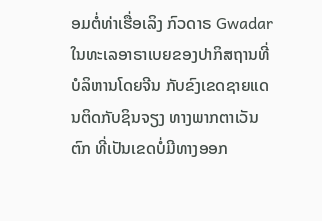ອມຕໍ່ທ່າເຮື່ອເລິງ ກົວດາຣ Gwadar ໃນທະເລອາຣາເບຍຂອງປາກິສຖານທີ່ບໍລິຫານໂດຍຈີນ ກັບຂົງເຂດຊາຍແດນຕິດກັບຊິນຈຽງ ທາງພາກຕາເວັນຕົກ ທີ່ເປັນເຂດບໍ່ມີທາງອອກ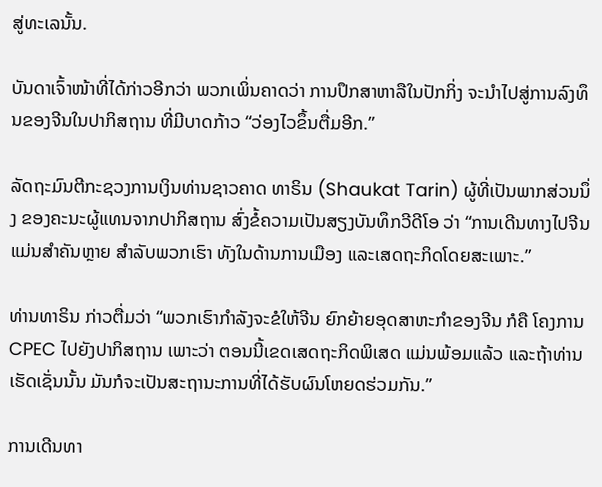ສູ່ທະເລນັ້ນ.

ບັນດາເຈົ້າໜ້າທີ່ໄດ້ກ່າວອີກວ່າ ພວກເພິ່ນຄາດວ່າ ການປຶກສາຫາລືໃນປັກກິ່ງ ຈະນຳໄປສູ່ການລົງທຶນຂອງຈີນໃນປາກິສຖານ ທີ່ມີບາດກ້າວ “ວ່ອງໄວຂຶ້ນຕື່ມອີກ.”

ລັດຖະມົນຕີກະຊວງການເງິນທ່ານຊາວຄາດ ທາຣິນ (Shaukat Tarin) ຜູ້ທີ່ເປັນພາກສ່ວນນຶ່ງ ຂອງຄະນະຜູ້ແທນຈາກປາກິສຖານ ສົ່ງຂໍ້ຄວາມເປັນສຽງບັນທຶກວີດີໂອ ວ່າ “ການເດີນທາງໄປຈີນ ແມ່ນສຳຄັນຫຼາຍ ສຳລັບພວກເຮົາ ທັງໃນດ້ານການເມືອງ ແລະເສດຖະກິດໂດຍສະເພາະ.”

ທ່ານທາຣິນ ກ່າວຕື່ມວ່າ “ພວກເຮົາກຳລັງຈະຂໍໃຫ້ຈີນ ຍົກຍ້າຍອຸດສາຫະກຳຂອງຈີນ ກໍຄື ໂຄງການ CPEC ໄປຍັງປາກິສຖານ ເພາະວ່າ ຕອນນີ້ເຂດເສດຖະກິດພິເສດ ແມ່ນພ້ອມແລ້ວ ແລະຖ້າທ່ານເຮັດເຊັ່ນນັ້ນ ມັນກໍຈະເປັນສະຖານະການທີ່ໄດ້ຮັບຜົນໂຫຍດຮ່ວມກັນ.”

ການເດີນທາ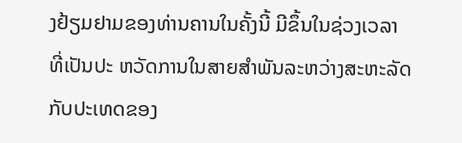ງຢ້ຽມຢາມຂອງທ່ານຄານໃນຄັ້ງນີ້ ມີຂຶ້ນໃນຊ່ວງເວລາທີ່ເປັນປະ ຫວັດການໃນສາຍສຳພັນລະຫວ່າງສະຫະລັດກັບປະເທດຂອງ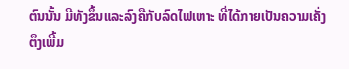ຕົນນັ້ນ ມີທັງຂຶ້ນແລະລົງຄືກັບລົດໄຟເຫາະ ທີ່ໄດ້ກາຍເປັນຄວາມເຄັ່ງຕຶງເພີ້ມ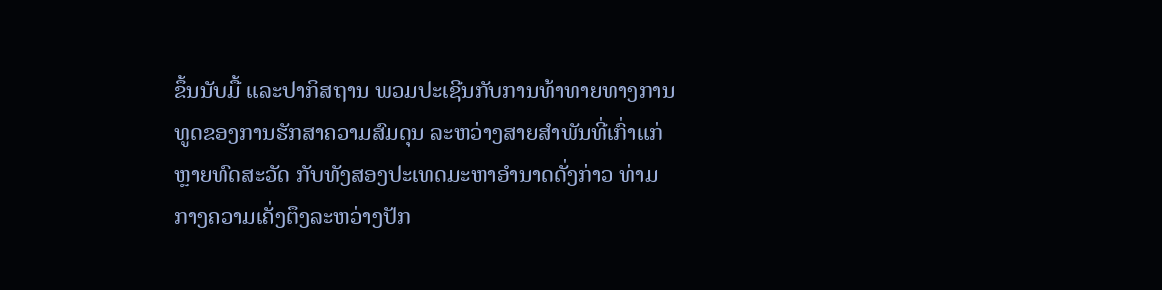ຂຶ້ນນັບມື້ ແລະປາກິສຖານ ພວມປະເຊີນກັບການທ້າທາຍທາງການທູດຂອງການຮັກສາຄວາມສົມດຸນ ລະຫວ່າງສາຍສຳພັນທີ່ເກົ່າແກ່ຫຼາຍທົດສະວັດ ກັບທັງສອງປະເທດມະຫາອຳນາດດັ່ງກ່າວ ທ່າມກາງຄວາມເຄັ່ງຕຶງລະຫວ່າງປັກ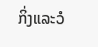ກິ່ງແລະວໍ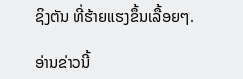ຊິງຕັນ ທີ່ຮ້າຍແຮງຂຶ້ນເລື້ອຍໆ.

ອ່ານຂ່າວນີ້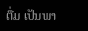ຕື່ມ ເປັນພາ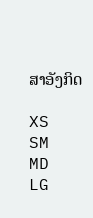ສາອັງກິດ

XS
SM
MD
LG